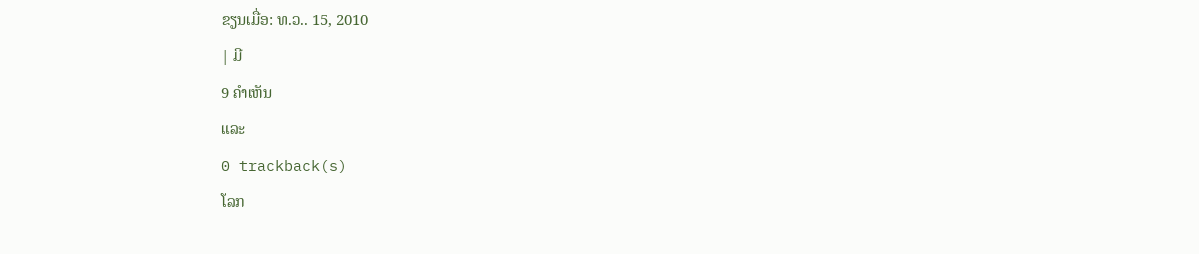ຂຽນເມື່ອ: ທ.ວ.. 15, 2010
| ມີ
9 ຄຳເຫັນ
ແລະ
0 trackback(s)
ໂລກ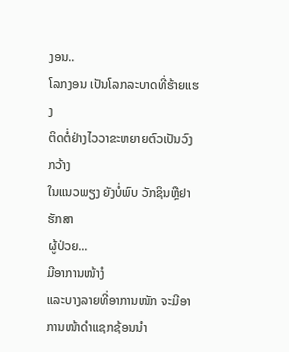ງອນ..
ໂລກງອນ ເປັນໂລກລະບາດທີ່ຮ້າຍແຮງ
ຕິດຕໍ່ຢ່າງໄວວາຂະຫຍາຍຕົວເປັນວົງກວ້າງ
ໃນແນວພຽງ ຍັງບໍ່ພົບ ວັກຊິນຫຼືຢາຮັກສາ
ຜູ້ປ່ວຍ...
ມີອາການໜ້າງໍ
ແລະບາງລາຍທີ່ອາການໜັກ ຈະມີອາການໜ້າດຳແຊກຊ້ອນນຳ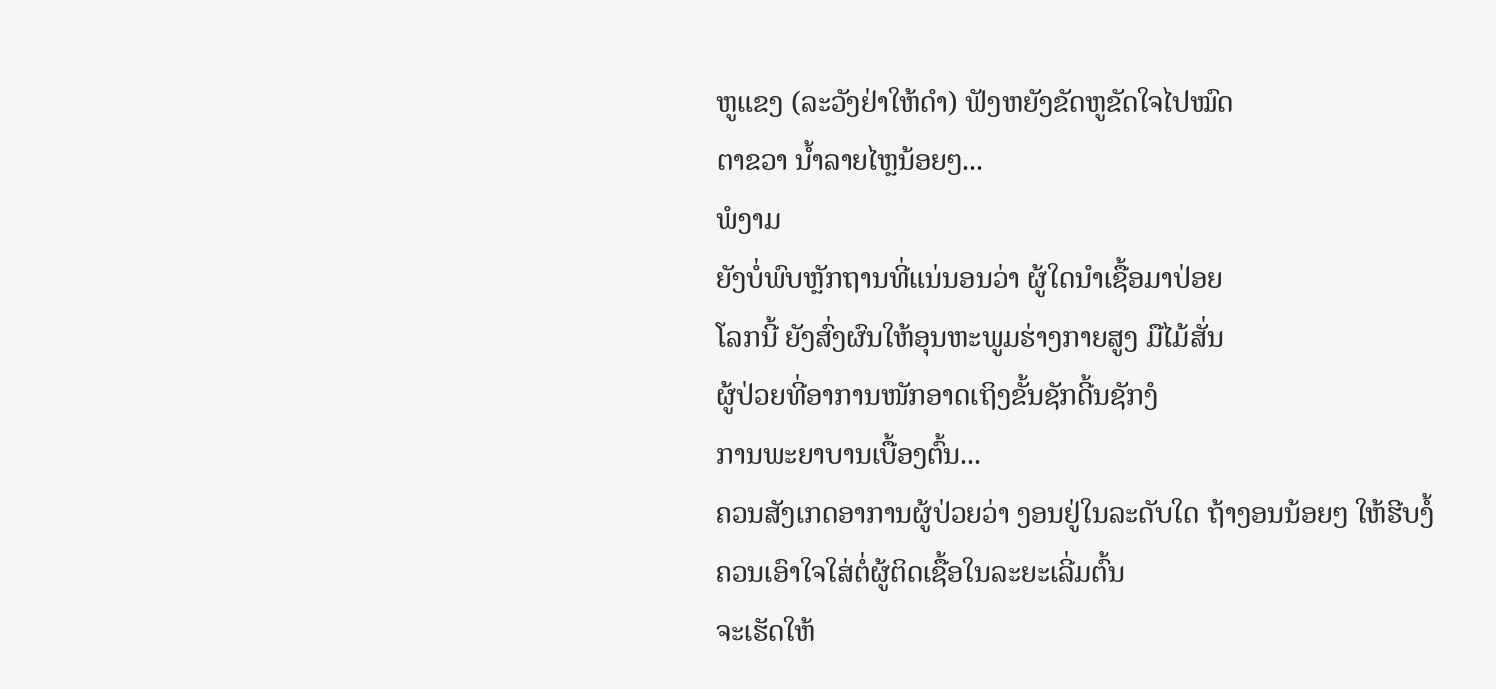ຫູແຂງ (ລະວັງຢ່າໃຫ້ດຳ) ຟັງຫຍັງຂັດຫູຂັດໃຈໄປໝົດ
ຕາຂວາ ນ້ຳລາຍໄຫຼນ້ອຍໆ...
ພໍງາມ
ຍັງບໍ່ພົບຫຼັກຖານທີ່ແນ່ນອນວ່າ ຜູ້ໃດນຳເຊື້ອມາປ່ອຍ
ໂລກນີ້ ຍັງສົ່ງຜົນໃຫ້ອຸນຫະພູມຮ່າງກາຍສູງ ມືໄມ້ສັ່ນ
ຜູ້ປ່ວຍທີ່ອາການໜັກອາດເຖິງຂັ້ນຊັກດີ້ນຊັກງໍ
ການພະຍາບານເບື້ອງຕົ້ນ...
ຄວນສັງເກດອາການຜູ້ປ່ວຍວ່າ ງອນຢູ່ໃນລະດັບໃດ ຖ້າງອນນ້ອຍໆ ໃຫ້ຮີບງໍ້
ຄວນເອົາໃຈໃສ່ຕໍ່ຜູ້ຕິດເຊື້ອໃນລະຍະເລີ່ມຕົ້ນ
ຈະເຮັດໃຫ້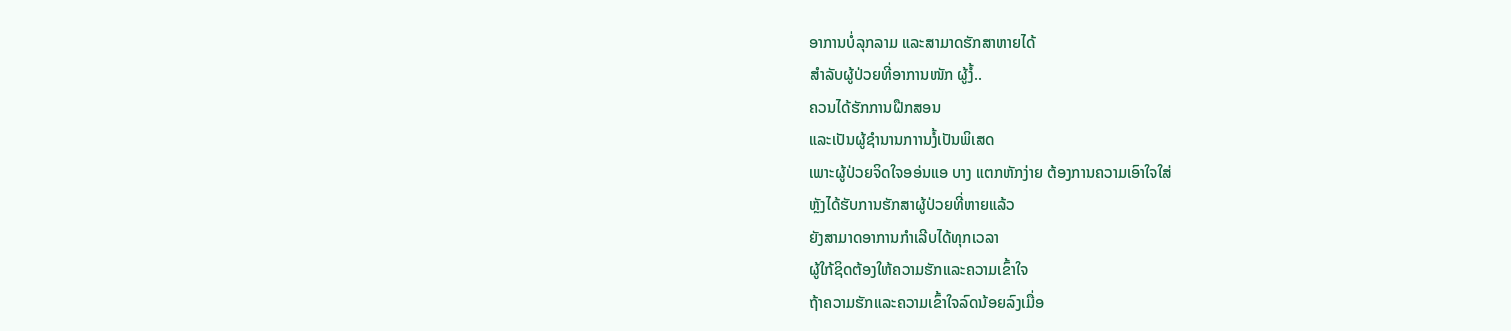ອາການບໍ່ລຸກລາມ ແລະສາມາດຮັກສາຫາຍໄດ້
ສຳລັບຜູ້ປ່ວຍທີ່ອາການໜັກ ຜູ້ງໍ້..
ຄວນໄດ້ຮັກການຝືກສອນ
ແລະເປັນຜູ້ຊຳນານກາານງໍ້ເປັນພິເສດ
ເພາະຜູ້ປ່ວຍຈິດໃຈອອ່ນແອ ບາງ ແຕກຫັກງ່າຍ ຕ້ອງການຄວາມເອົາໃຈໃສ່
ຫຼັງໄດ້ຮັບການຮັກສາຜູ້ປ່ວຍທີ່ຫາຍແລ້ວ
ຍັງສາມາດອາການກຳເລີບໄດ້ທຸກເວລາ
ຜູ້ໃກ້ຊິດຕ້ອງໃຫ້ຄວາມຮັກແລະຄວາມເຂົ້າໃຈ
ຖ້າຄວາມຮັກແລະຄວາມເຂົ້າໃຈລົດນ້ອຍລົງເມື່ອ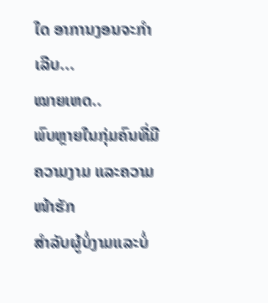ໃດ ອາການງອນຈະກຳເລີບ...
ໝາຍເຫດ..
ພົບຫຼາຍໃນກຸ່ມຄົນທີ່ມີຄວາມງາມ ແລະຄວາມໜ້າຮັກ
ສຳລັບຜູ້ບໍ່ງາມແລະບໍ່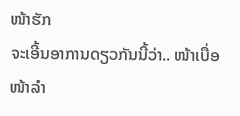ໜ້າຮັກ
ຈະເອີ້ນອາການດຽວກັນນີ້ວ່າ.. ໜ້າເບື່ອ ໜ້າລຳ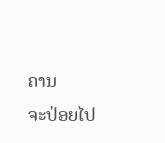ຄານ
ຈະປ່ອຍໄປ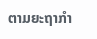ຕາມຍະຖາກຳ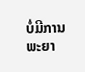ບໍ່ມີການພະຍາ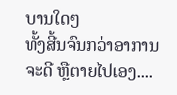ບານໃດໆ
ທັ້ງສີ້ນຈົນກວ່າອາການຈະດີ ຫຼືຕາຍໄປເອງ....